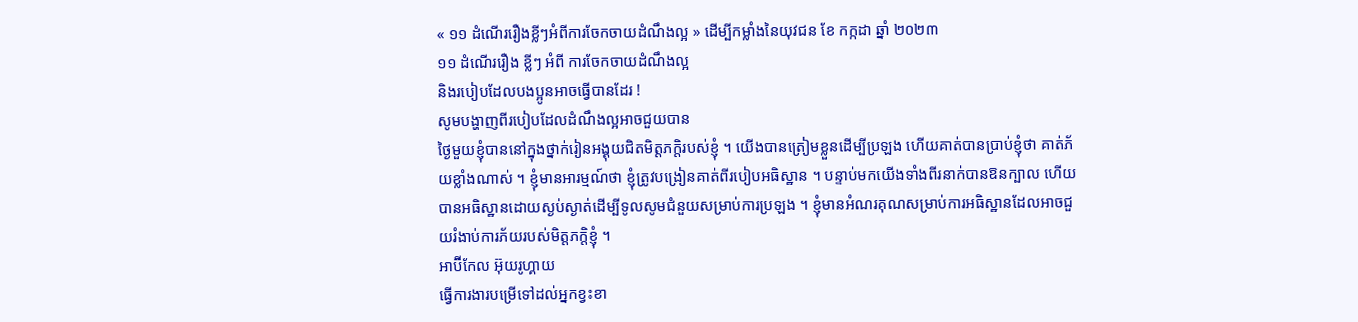« ១១ ដំណើររឿងខ្លីៗអំពីការចែកចាយដំណឹងល្អ » ដើម្បីកម្លាំងនៃយុវជន ខែ កក្កដា ឆ្នាំ ២០២៣
១១ ដំណើររឿង ខ្លីៗ អំពី ការចែកចាយដំណឹងល្អ
និងរបៀបដែលបងប្អូនអាចធ្វើបានដែរ !
សូមបង្ហាញពីរបៀបដែលដំណឹងល្អអាចជួយបាន
ថ្ងៃមួយខ្ញុំបាននៅក្នុងថ្នាក់រៀនអង្គុយជិតមិត្តភក្តិរបស់ខ្ញុំ ។ យើងបានត្រៀមខ្លួនដើម្បីប្រឡង ហើយគាត់បានប្រាប់ខ្ញុំថា គាត់ភ័យខ្លាំងណាស់ ។ ខ្ញុំមានអារម្មណ៍ថា ខ្ញុំត្រូវបង្រៀនគាត់ពីរបៀបអធិស្ឋាន ។ បន្ទាប់មកយើងទាំងពីរនាក់បានឱនក្បាល ហើយបានអធិស្ឋានដោយស្ងប់ស្ងាត់ដើម្បីទូលសូមជំនួយសម្រាប់ការប្រឡង ។ ខ្ញុំមានអំណរគុណសម្រាប់ការអធិស្ឋានដែលអាចជួយរំងាប់ការភ័យរបស់មិត្តភក្តិខ្ញុំ ។
អាប៊ីកែល អ៊ុយរូហ្គាយ
ធ្វើការងារបម្រើទៅដល់អ្នកខ្វះខា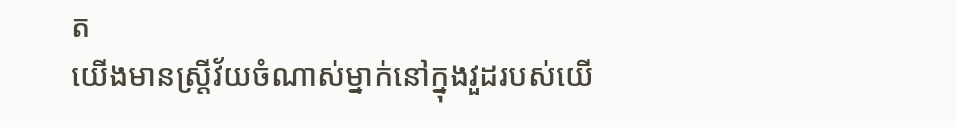ត
យើងមានស្រ្តីវ័យចំណាស់ម្នាក់នៅក្នុងវួដរបស់យើ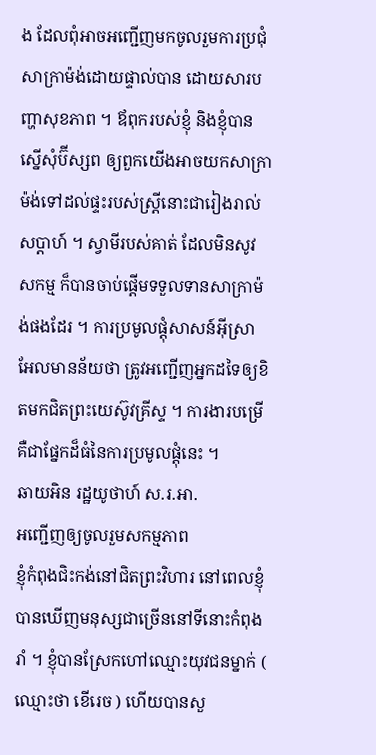ង ដែលពុំអាចអញ្ជើញមកចូលរួមការប្រជុំសាក្រាម៉ង់ដោយផ្ទាល់បាន ដោយសារបញ្ហាសុខភាព ។ ឪពុករបស់ខ្ញុំ និងខ្ញុំបានស្នើសុំប៊ីស្សព ឲ្យពួកយើងអាចយកសាក្រាម៉ង់ទៅដល់ផ្ទះរបស់ស្រ្តីនោះជារៀងរាល់សប្តាហ៍ ។ ស្វាមីរបស់គាត់ ដែលមិនសូវសកម្ម ក៏បានចាប់ផ្តើមទទួលទានសាក្រាម៉ង់ផងដែរ ។ ការប្រមូលផ្តុំសាសន៍អ៊ីស្រាអែលមានន័យថា ត្រូវអញ្ជើញអ្នកដទៃឲ្យខិតមកជិតព្រះយេស៊ូវគ្រីស្ទ ។ ការងារបម្រើគឺជាផ្នែកដ៏ធំនៃការប្រមូលផ្តុំនេះ ។
ឆាយអិន រដ្ឋយូថាហ៍ ស.រ.អា.
អញ្ជើញឲ្យចូលរួមសកម្មភាព
ខ្ញុំកំពុងជិះកង់នៅជិតព្រះវិហារ នៅពេលខ្ញុំបានឃើញមនុស្សជាច្រើននៅទីនោះកំពុងរាំ ។ ខ្ញុំបានស្រែកហៅឈ្មោះយុវជនម្នាក់ ( ឈ្មោះថា ខើរេច ) ហើយបានសួ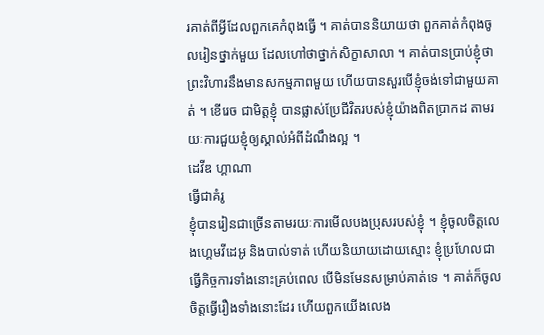រគាត់ពីអ្វីដែលពួកគេកំពុងធ្វើ ។ គាត់បាននិយាយថា ពួកគាត់កំពុងចូលរៀនថ្នាក់មួយ ដែលហៅថាថ្នាក់សិក្ខាសាលា ។ គាត់បានប្រាប់ខ្ញុំថា ព្រះវិហារនឹងមានសកម្មភាពមួយ ហើយបានសួរបើខ្ញុំចង់ទៅជាមួយគាត់ ។ ខើរេច ជាមិត្តខ្ញុំ បានផ្លាស់ប្រែជីវិតរបស់ខ្ញុំយ៉ាងពិតប្រាកដ តាមរយៈការជួយខ្ញុំឲ្យស្គាល់អំពីដំណឹងល្អ ។
ដេវីឌ ហ្គាណា
ធ្វើជាគំរូ
ខ្ញុំបានរៀនជាច្រើនតាមរយៈការមើលបងប្រុសរបស់ខ្ញុំ ។ ខ្ញុំចូលចិត្តលេងហ្គេមវីដេអូ និងបាល់ទាត់ ហើយនិយាយដោយស្មោះ ខ្ញុំប្រហែលជាធ្វើកិច្ចការទាំងនោះគ្រប់ពេល បើមិនមែនសម្រាប់គាត់ទេ ។ គាត់ក៏ចូលចិត្តធ្វើរឿងទាំងនោះដែរ ហើយពួកយើងលេង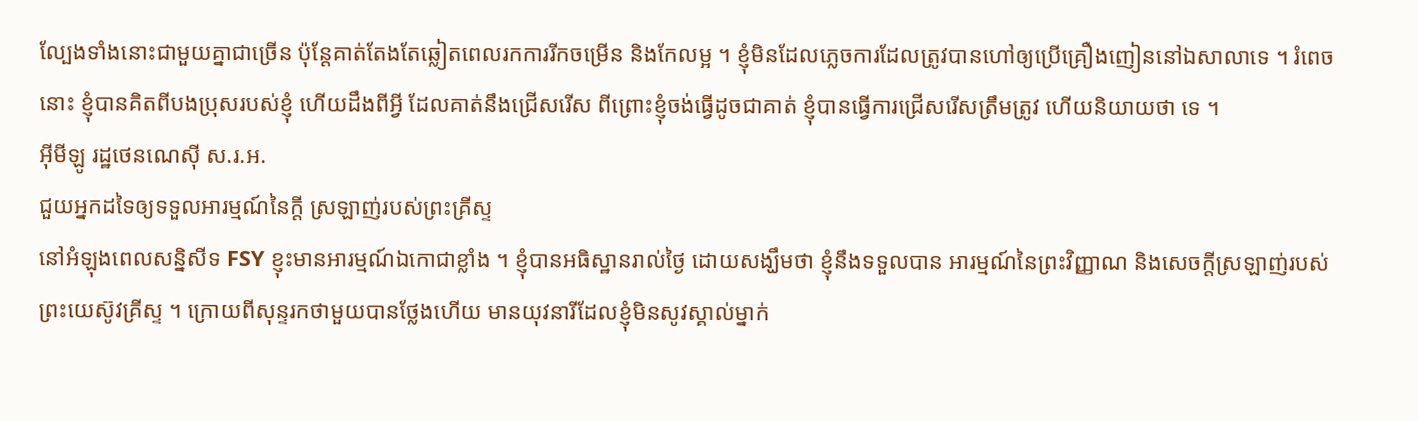ល្បែងទាំងនោះជាមួយគ្នាជាច្រើន ប៉ុន្តែគាត់តែងតែឆ្លៀតពេលរកការរីកចម្រើន និងកែលម្អ ។ ខ្ញុំមិនដែលភ្លេចការដែលត្រូវបានហៅឲ្យប្រើគ្រឿងញៀននៅឯសាលាទេ ។ រំពេចនោះ ខ្ញុំបានគិតពីបងប្រុសរបស់ខ្ញុំ ហើយដឹងពីអ្វី ដែលគាត់នឹងជ្រើសរើស ពីព្រោះខ្ញុំចង់ធ្វើដូចជាគាត់ ខ្ញុំបានធ្វើការជ្រើសរើសត្រឹមត្រូវ ហើយនិយាយថា ទេ ។
អ៊ីមីឡូ រដ្ឋថេនណេស៊ី ស.រ.អ.
ជួយអ្នកដទៃឲ្យទទួលអារម្មណ៍នៃក្តី ស្រឡាញ់របស់ព្រះគ្រីស្ទ
នៅអំឡុងពេលសន្និសីទ FSY ខ្ញុះមានអារម្មណ៍ឯកោជាខ្លាំង ។ ខ្ញុំបានអធិស្ឋានរាល់ថ្ងៃ ដោយសង្ឃឹមថា ខ្ញុំនឹងទទួលបាន អារម្មណ៍នៃព្រះវិញ្ញាណ និងសេចក្តីស្រឡាញ់របស់ព្រះយេស៊ូវគ្រីស្ទ ។ ក្រោយពីសុន្ទរកថាមួយបានថ្លែងហើយ មានយុវនារីដែលខ្ញុំមិនសូវស្គាល់ម្នាក់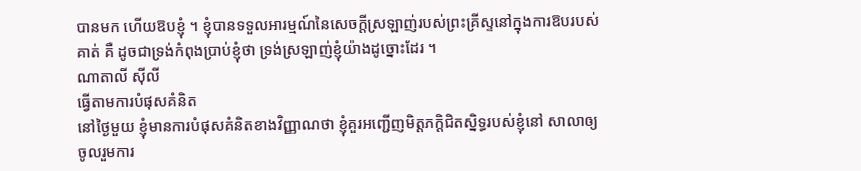បានមក ហើយឱបខ្ញុំ ។ ខ្ញុំបានទទួលអារម្មណ៍នៃសេចក្តីស្រឡាញ់របស់ព្រះគ្រីស្ទនៅក្នុងការឱបរបស់គាត់ គឺ ដូចជាទ្រង់កំពុងប្រាប់ខ្ញុំថា ទ្រង់ស្រឡាញ់ខ្ញុំយ៉ាងដូច្នោះដែរ ។
ណាតាលី ស៊ីលី
ធ្វើតាមការបំផុសគំនិត
នៅថ្ងៃមួយ ខ្ញុំមានការបំផុសគំនិតខាងវិញ្ញាណថា ខ្ញុំគួរអញ្ជើញមិត្តភក្តិជិតស្និទ្ធរបស់ខ្ញុំនៅ សាលាឲ្យចូលរួមការ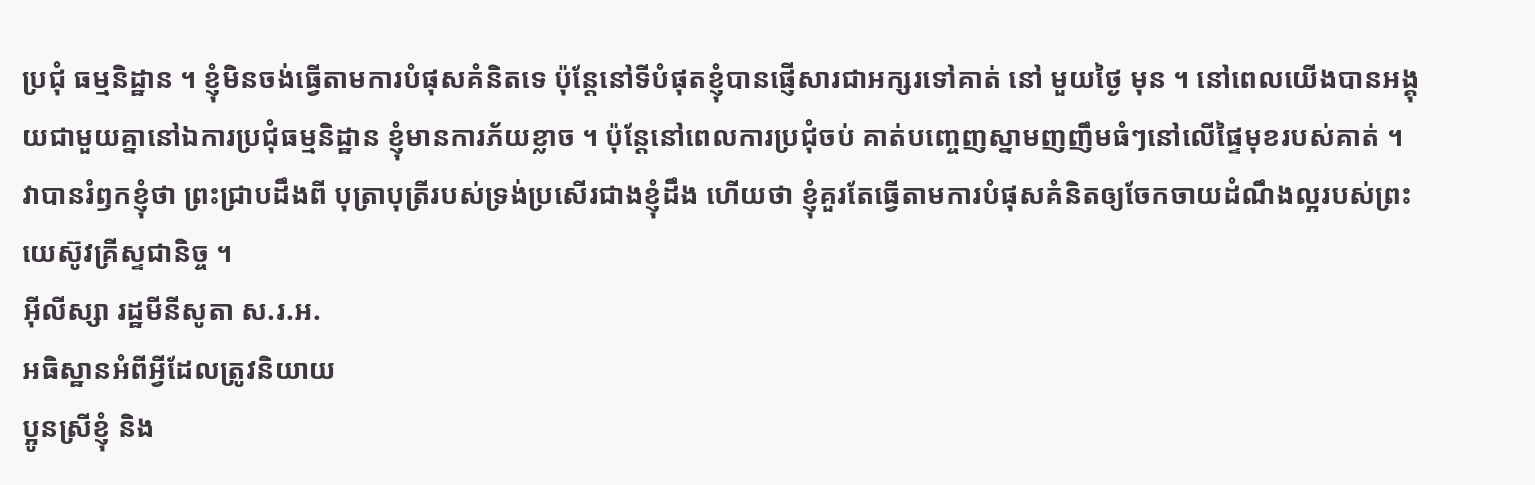ប្រជុំ ធម្មនិដ្ឋាន ។ ខ្ញុំមិនចង់ធ្វើតាមការបំផុសគំនិតទេ ប៉ុន្តែនៅទីបំផុតខ្ញុំបានផ្ញើសារជាអក្សរទៅគាត់ នៅ មួយថ្ងៃ មុន ។ នៅពេលយើងបានអង្គុយជាមួយគ្នានៅឯការប្រជុំធម្មនិដ្ឋាន ខ្ញុំមានការភ័យខ្លាច ។ ប៉ុន្តែនៅពេលការប្រជុំចប់ គាត់បញ្ចេញស្នាមញញឹមធំៗនៅលើផ្ទៃមុខរបស់គាត់ ។ វាបានរំឭកខ្ញុំថា ព្រះជ្រាបដឹងពី បុត្រាបុត្រីរបស់ទ្រង់ប្រសើរជាងខ្ញុំដឹង ហើយថា ខ្ញុំគួរតែធ្វើតាមការបំផុសគំនិតឲ្យចែកចាយដំណឹងល្អរបស់ព្រះយេស៊ូវគ្រីស្ទជានិច្ច ។
អ៊ីលីស្សា រដ្ឋមីនីសូតា ស.រ.អ.
អធិស្ឋានអំពីអ្វីដែលត្រូវនិយាយ
ប្អូនស្រីខ្ញុំ និង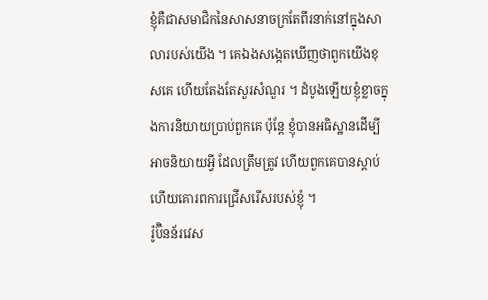ខ្ញុំគឺជាសមាជិកនៃសាសនាចក្រតែពីរនាក់នៅក្នុងសាលារបស់យើង ។ គេឯងសង្កេតឃើញថាពួកយើងខុសគេ ហើយតែងតែសួរសំណួរ ។ ដំបូងឡើយខ្ញុំខ្លាចក្នុងការនិយាយប្រាប់ពួកគេ ប៉ុន្តែ ខ្ញុំបានអធិស្ឋានដើម្បីអាចនិយាយអ្វី ដែលត្រឹមត្រូវ ហើយពួកគេបានស្តាប់ ហើយគោរពការជ្រើសរើសរបស់ខ្ញុំ ។
រ៉ូប៊ិនន័រវេស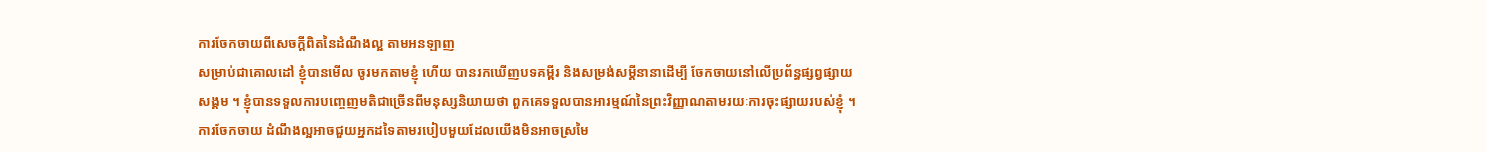ការចែកចាយពីសេចក្តីពិតនៃដំណឹងល្អ តាមអនឡាញ
សម្រាប់ជាគោលដៅ ខ្ញុំបានមើល ចូរមកតាមខ្ញុំ ហើយ បានរកឃើញបទគម្ពីរ និងសម្រង់សម្តីនានាដើម្បី ចែកចាយនៅលើប្រព័ន្ធផ្សព្វផ្សាយសង្គម ។ ខ្ញុំបានទទួលការបញ្ចេញមតិជាច្រើនពីមនុស្សនិយាយថា ពួកគេទទួលបានអារម្មណ៍នៃព្រះវិញ្ញាណតាមរយៈការចុះផ្សាយរបស់ខ្ញុំ ។ ការចែកចាយ ដំណឹងល្អអាចជួយអ្នកដទៃតាមរបៀបមួយដែលយើងមិនអាចស្រមៃ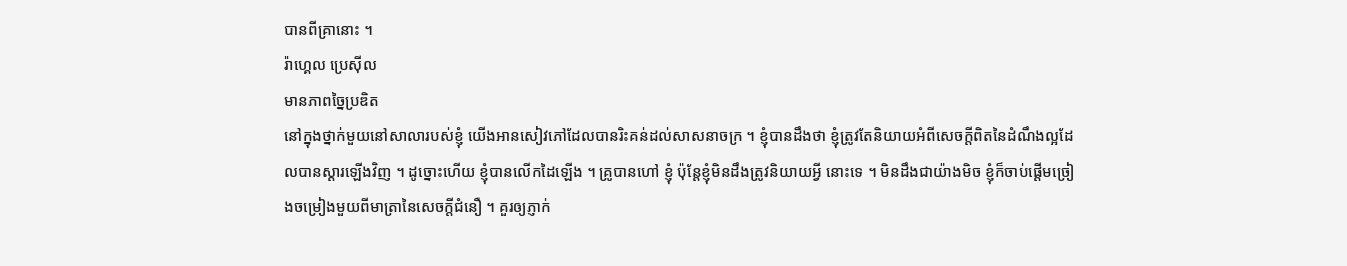បានពីគ្រានោះ ។
រ៉ាហ្គេល ប្រេស៊ីល
មានភាពច្នៃប្រឌិត
នៅក្នុងថ្នាក់មួយនៅសាលារបស់ខ្ញុំ យើងអានសៀវភៅដែលបានរិះគន់ដល់សាសនាចក្រ ។ ខ្ញុំបានដឹងថា ខ្ញុំត្រូវតែនិយាយអំពីសេចក្តីពិតនៃដំណឹងល្អដែលបានស្តារឡើងវិញ ។ ដូច្នោះហើយ ខ្ញុំបានលើកដៃឡើង ។ គ្រូបានហៅ ខ្ញុំ ប៉ុន្តែខ្ញុំមិនដឹងត្រូវនិយាយអ្វី នោះទេ ។ មិនដឹងជាយ៉ាងមិច ខ្ញុំក៏ចាប់ផ្តើមច្រៀងចម្រៀងមួយពីមាត្រានៃសេចក្តីជំនឿ ។ គួរឲ្យភ្ញាក់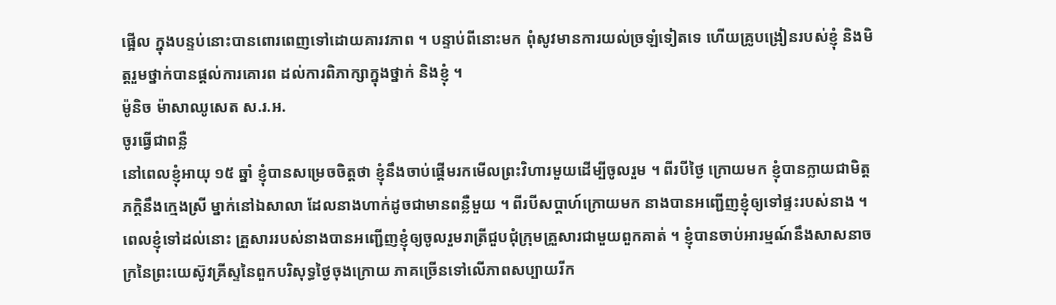ផ្អើល ក្នុងបន្ទប់នោះបានពោរពេញទៅដោយគារវភាព ។ បន្ទាប់ពីនោះមក ពុំសូវមានការយល់ច្រឡំទៀតទេ ហើយគ្រូបង្រៀនរបស់ខ្ញុំ និងមិត្តរួមថ្នាក់បានផ្តល់ការគោរព ដល់ការពិភាក្សាក្នុងថ្នាក់ និងខ្ញុំ ។
ម៉ូនិច ម៉ាសាឈូសេត ស.រ.អ.
ចូរធ្វើជាពន្លឺ
នៅពេលខ្ញុំអាយុ ១៥ ឆ្នាំ ខ្ញុំបានសម្រេចចិត្តថា ខ្ញុំនឹងចាប់ផ្តើមរកមើលព្រះវិហារមួយដើម្បីចូលរួម ។ ពីរបីថ្ងៃ ក្រោយមក ខ្ញុំបានក្លាយជាមិត្តភក្តិនឹងក្មេងស្រី ម្នាក់នៅឯសាលា ដែលនាងហាក់ដូចជាមានពន្លឺមួយ ។ ពីរបីសប្តាហ៍ក្រោយមក នាងបានអញ្ជើញខ្ញុំឲ្យទៅផ្ទះរបស់នាង ។ ពេលខ្ញុំទៅដល់នោះ គ្រួសាររបស់នាងបានអញ្ជើញខ្ញុំឲ្យចូលរួមរាត្រីជួបជុំក្រុមគ្រួសារជាមួយពួកគាត់ ។ ខ្ញុំបានចាប់អារម្មណ៍នឹងសាសនាចក្រនៃព្រះយេស៊ូវគ្រីស្ទនៃពួកបរិសុទ្ធថ្ងៃចុងក្រោយ ភាគច្រើនទៅលើភាពសប្បាយរីក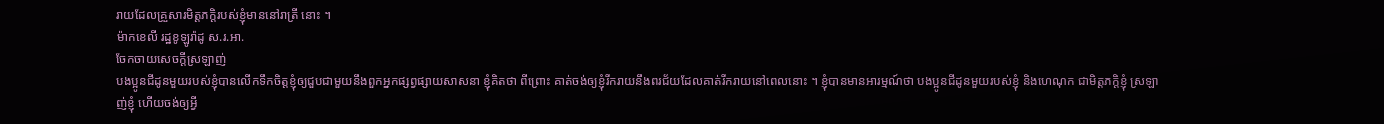រាយដែលគ្រួសារមិត្តភក្តិរបស់ខ្ញុំមាននៅរាត្រី នោះ ។
ម៉ាកខេលី រដ្ឋខូឡូរ៉ាដូ ស.រ.អា.
ចែកចាយសេចក្តីស្រឡាញ់
បងប្អូនជីដូនមួយរបស់ខ្ញុំបានលើកទឹកចិត្តខ្ញុំឲ្យជួបជាមួយនឹងពួកអ្នកផ្សព្វផ្សាយសាសនា ខ្ញុំគិតថា ពីព្រោះ គាត់ចង់ឲ្យខ្ញុំរីករាយនឹងពរជ័យដែលគាត់រីករាយនៅពេលនោះ ។ ខ្ញុំបានមានអារម្មណ៍ថា បងប្អូនជីដូនមួយរបស់ខ្ញុំ និងហេណុក ជាមិត្តភក្តិខ្ញុំ ស្រឡាញ់ខ្ញុំ ហើយចង់ឲ្យអ្វី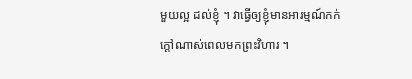មួយល្អ ដល់ខ្ញុំ ។ វាធ្វើឲ្យខ្ញុំមានអារម្មណ៍កក់ក្ដៅណាស់ពេលមកព្រះវិហារ ។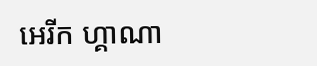អេរីក ហ្គាណា